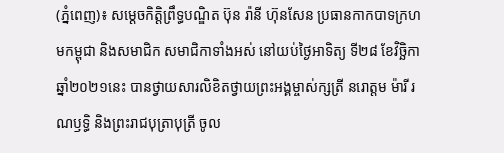(ភ្នំពេញ)៖ សម្តេចកិត្តិព្រឹទ្ធបណ្ឌិត ប៊ុន រ៉ានី ហ៊ុនសែន ប្រធានកាកបាទក្រហមកម្ពុជា និងសមាជិក សមាជិកាទាំងអស់ នៅយប់ថ្ងៃអាទិត្យ ទី២៨ ខែវិច្ឆិកា ឆ្នាំ២០២១នេះ បានថ្វាយសារលិខិតថ្វាយព្រះអង្គម្ចាស់ក្សត្រី នរោត្តម ម៉ារី រណឫទ្ធិ និងព្រះរាជបុត្រាបុត្រី ចូល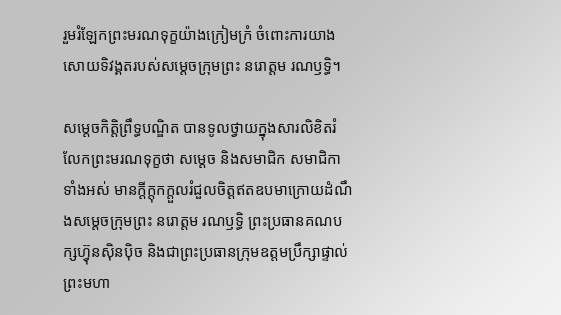រួមរំឡែកព្រះមរណទុក្ខយ៉ាងក្រៀមក្រំ ចំពោះការយាងសោយទិវង្គតរបស់សម្តេចក្រុមព្រះ នរោត្តម រណឫទ្ធិ។

សម្តេចកិត្តិព្រឹទ្ធបណ្ឌិត បានទូលថ្វាយក្នុងសារលិខិតរំលែកព្រះមរណទុក្ខថា សម្តេច និងសមាជិក សមាជិកាទាំងអស់ មានក្តីក្តុកក្តួលរំជួលចិត្តឥតឧបមាក្រោយដំណឹងសម្តេចក្រុមព្រះ នរោត្តម រណឫទ្ធិ ព្រះប្រធានគណបក្សហ៊្វុនស៊ិនប៉ិច និងជាព្រះប្រធានក្រុមឧត្តមប្រឹក្សាផ្ទាល់ព្រះមហា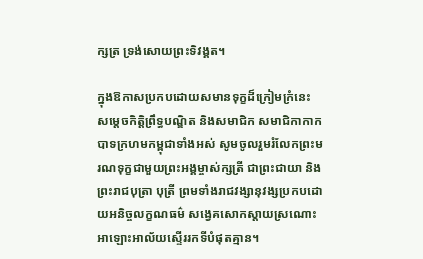ក្សត្រ ទ្រង់សោយព្រះទិវង្គត។

ក្នុងឱកាសប្រកបដោយសមានទុក្ខដ៏ក្រៀមក្រំនេះ សម្តេចកិត្តិព្រឹទ្ធបណ្ឌិត និងសមាជិក សមាជិកាកាកបាទក្រហមកម្ពុជាទាំងអស់ សូមចូលរួមរំលែកព្រះមរណទុក្ខជាមួយព្រះអង្គម្ចាស់ក្សត្រី ជាព្រះជាយា និងព្រះរាជបុត្រា បុត្រី ព្រមទាំងរាជវង្សានុវង្សប្រកបដោយអនិច្ចលក្ខណធម៌ សង្វេគសោកស្តាយស្រណោះ អាឡោះអាល័យស្ទើររកទីបំផុតគ្មាន។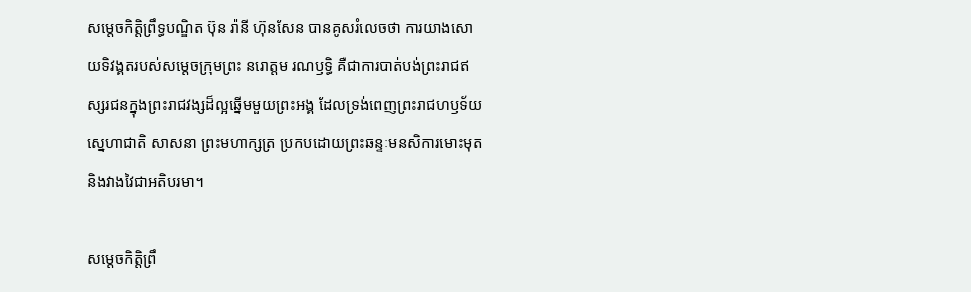សម្តេចកិត្តិព្រឹទ្ធបណ្ឌិត ប៊ុន រ៉ានី ហ៊ុនសែន បានគូសរំលេចថា ការយាងសោយទិវង្គតរបស់សម្តេចក្រុមព្រះ នរោត្តម រណឫទ្ធិ គឺជាការបាត់បង់ព្រះរាជឥស្សរជនក្នុងព្រះរាជវង្សដ៏ល្អឆ្នើមមួយព្រះអង្គ ដែលទ្រង់ពេញព្រះរាជហឫទ័យ ស្នេហាជាតិ សាសនា ព្រះមហាក្សត្រ ប្រកបដោយព្រះឆន្ទៈមនសិការមោះមុត និងវាងវៃជាអតិបរមា។

សម្តេចកិត្តិព្រឹ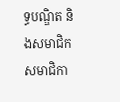ទ្ធបណ្ឌិត និងសមាជិក សមាជិកា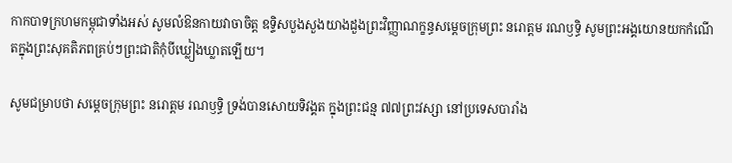កាកបាទក្រហមកម្ពុជាទាំងអស់ សូមលំឱនកាយវាចាចិត្ត ឧទ្ទិសបួងសួងយាងដួងព្រះវិញ្ញាណក្ខន្ធសម្តេចក្រុមព្រះ នរោត្តម រណឫទ្ធិ សូមព្រះអង្គយោនយកកំណើតក្នុងព្រះសុគតិភពគ្រប់ៗព្រះជាតិកុំបីឃ្លៀងឃ្លាតឡើយ។

សូមជម្រាបថា សម្តេចក្រុមព្រះ នរោត្តម រណឫទ្ធិ ទ្រង់បានសោយទិវង្គត ក្នុងព្រះជន្ម ៧៧ព្រះវស្សា នៅប្រទេសបារាំង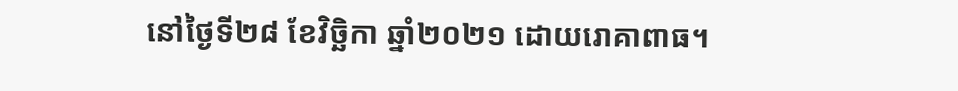នៅថ្ងៃទី២៨ ខែវិច្ឆិកា ឆ្នាំ២០២១ ដោយរោគាពាធ។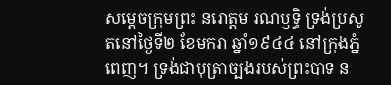សម្តេចក្រុមព្រះ នរោត្តម រណឫទ្ធិ ទ្រង់ប្រសូតនៅថ្ងៃទី២ ខែមករា ឆ្នាំ១៩៤៤ នៅក្រុងភ្នំពេញ។ ទ្រង់ជាបុត្រាច្បងរបស់ព្រះបាទ ន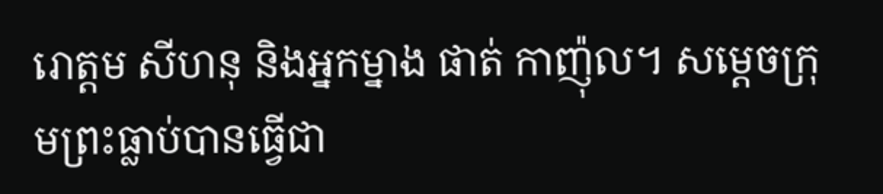រោត្តម សីហនុ និងអ្នកម្នាង ផាត់ កាញ៉ុល។ សម្តេចក្រុមព្រះធ្លាប់បានធ្វើជា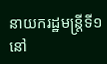នាយករដ្ឋមន្ត្រីទី១ នៅ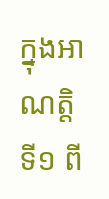ក្នុងអាណត្តិទី១ ពី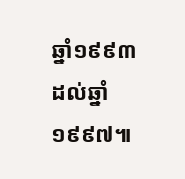ឆ្នាំ១៩៩៣ ដល់ឆ្នាំ១៩៩៧៕